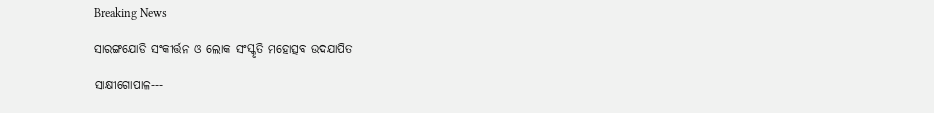Breaking News

ସାରଙ୍ଗଯୋଡି ସଂକୀର୍ତ୍ତନ ଓ ଲୋକ ସଂସ୍କୃତି ମହୋତ୍ସବ ଉଦଯାପିତ

ସାକ୍ଷୀଗୋପାଳ---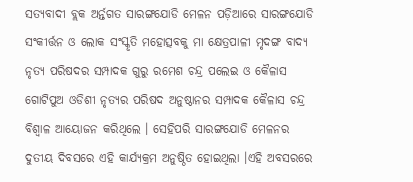ସତ୍ଯବାଦୀ ବ୍ଲକ ଅର୍ନ୍ତଗତ ସାରଙ୍ଗଯୋଡି ମେଳନ ପଡ଼ିଆରେ ସାରଙ୍ଗଯୋଡି ସଂକୀର୍ତ୍ତନ ଓ ଲୋକ ସଂସ୍କୃତି ମହୋତ୍ସବକୁ ମା କ୍ଷେତ୍ରପାଳୀ ମୃଦଙ୍ଗ ବାଦ୍ୟ ନୃତ୍ୟ ପରିଷଦର ସମ୍ପାଦକ ଗୁରୁ ରମେଶ ଚନ୍ଦ୍ର ପଲେଇ ଓ କୈଳାସ ଗୋଟିପୁଅ ଓଡିଶୀ ନୃତ୍ୟର ପରିଷଦ ଅନୁଷ୍ଠାନର ସମ୍ପାଦକ କୈଳାସ ଚନ୍ଦ୍ର ବିଶ୍ବାଳ ଆୟୋଜନ କରିଥିଲେ । ସେହିପରି ସାରଙ୍ଗଯୋଡି ମେଳନର ଦୁତୀୟ ଦିବସରେ ଏହି କାର୍ଯ୍ୟକ୍ରମ ଅନୁଷ୍ଠିତ ହୋଇଥିଲା ।ଏହି ଅବସରରେ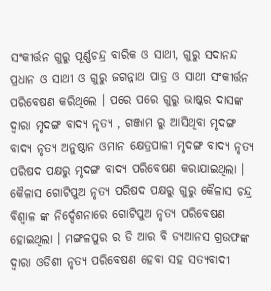ସଂକୀର୍ତ୍ତନ ଗୁରୁ ପୂର୍ଣ୍ଣଚନ୍ଦ୍ର ବାରିକ ଓ ସାଥୀ, ଗୁରୁ ସଦାନନ୍ଦ ପ୍ରଧାନ ଓ ସାଥୀ ଓ ଗୁରୁ ଜଗନ୍ନାଥ ପାତ୍ର ଓ ସାଥୀ ସଂକୀର୍ତ୍ତନ ପରିବେଷଣ କରିଥିଲେ । ପରେ ପରେ ଗୁରୁ ଭାଷ୍କର ଦାସଙ୍କ ଦ୍ଵାରା ମୃଦଙ୍ଗ ବାଦ୍ୟ ନୃତ୍ୟ , ଗଞ୍ଜାମ ରୁ ଆସିଥିବା ମୃଦଙ୍ଗ ବାଦ୍ୟ ନୃତ୍ୟ ଅନୁଷ୍ଠାନ ଓମାନ କ୍ଷେତ୍ରପାଳୀ ମୃଦଙ୍ଗ ବାଦ୍ୟ ନୃତ୍ୟ ପରିଷଦ ପକ୍ଷରୁ ମୃଦଙ୍ଗ ବାଦ୍ୟ ପରିବେଷଣ କରାଯାଇଥିଲା । କୈଳାସ ଗୋଟିପୁଅ ନୃତ୍ୟ ପରିଷଦ ପକ୍ଷରୁ ଗୁରୁ କୈଳାସ ଚନ୍ଦ୍ର ବିଶ୍ବାଳ ଙ୍କ ନିର୍ଦ୍ଦେଶନାରେ ଗୋଟିପୁଅ ନୃତ୍ୟ ପରିବେଷଣ ହୋଇଥିଲା । ମଙ୍ଗଳପୁର ର ଡି ଆର ବି ଡ୍ଯଆନସ ଗ୍ରଉଫଙ୍କ ଦ୍ବାରା ଓଡିଶୀ ନୃତ୍ୟ ପରିବେଷଣ ହେବା ସହ ସତ୍ଯବାଦୀ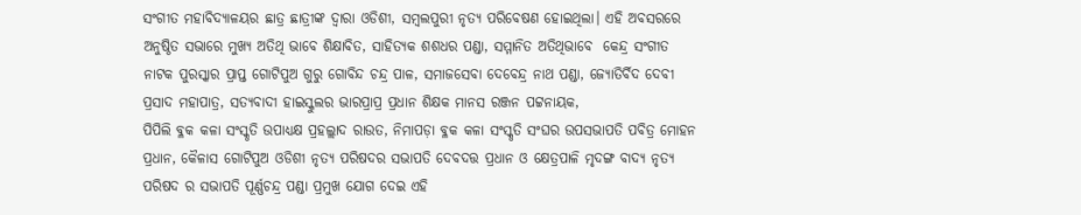ସଂଗୀତ ମହାବିଦ୍ୟାଳୟର ଛାତ୍ର ଛାତ୍ରୀଙ୍କ ଦ୍ବାରା ଓଡିଶୀ, ସମ୍ବଲପୁରୀ ନୃତ୍ୟ ପରିବେଷଣ ହୋଇଥିଲା। ଏହି ଅବସରରେ ଅନୁଷ୍ଠିତ ସଭାରେ ମୁଖ୍ୟ ଅତିଥି ଭାବେ ଶିକ୍ଷାବିତ, ସାହିତ୍ୟକ ଶଶଧର ପଣ୍ଡା, ସମ୍ମାନିତ ଅତିଥିଭାବେ  କେନ୍ଦ୍ର ସଂଗୀତ ନାଟକ ପୁରସ୍କାର ପ୍ରାପ୍ତ ଗୋଟିପୁଅ ଗୁରୁ ଗୋବିନ୍ଦ ଚନ୍ଦ୍ର ପାଳ, ସମାଜସେବା ଦେବେନ୍ଦ୍ର ନାଥ ପଣ୍ଡା, ଜ୍ୟୋତିର୍ବିଦ ଦେବୀ ପ୍ରସାଦ ମହାପାତ୍ର, ସତ୍ଯବାଦୀ ହାଇସ୍କୁଲର ଭାରପ୍ରାପ୍ର ପ୍ରଧାନ ଶିକ୍ଷକ ମାନସ ରଞ୍ଜନ ପଟ୍ଟନାୟକ,
ପିପିଲି ବ୍ଳକ କଳା ସଂସ୍କୃତି ଉପାଧ୍ୟକ୍ଷ ପ୍ରହଲ୍ଲାଦ ରାଉତ, ନିମାପଡ଼ା ବ୍ଳକ କଳା ସଂସ୍କୃତି ସଂଘର ଉପସଭାପତି ପବିତ୍ର ମୋହନ ପ୍ରଧାନ, କୈଳାସ ଗୋଟିପୁଅ ଓଡିଶୀ ନୃତ୍ୟ ପରିଷଦର ସଭାପତି ଦେବଦତ୍ତ ପ୍ରଧାନ ଓ କ୍ଷେତ୍ରପାଳି ମୃଦଙ୍ଗ ବାଦ୍ୟ ନୃତ୍ୟ ପରିଷଦ ର ସଭାପତି ପୂର୍ଣ୍ଣଚନ୍ଦ୍ର ପଣ୍ଡା ପ୍ରମୁଖ ଯୋଗ ଦେଇ ଏହି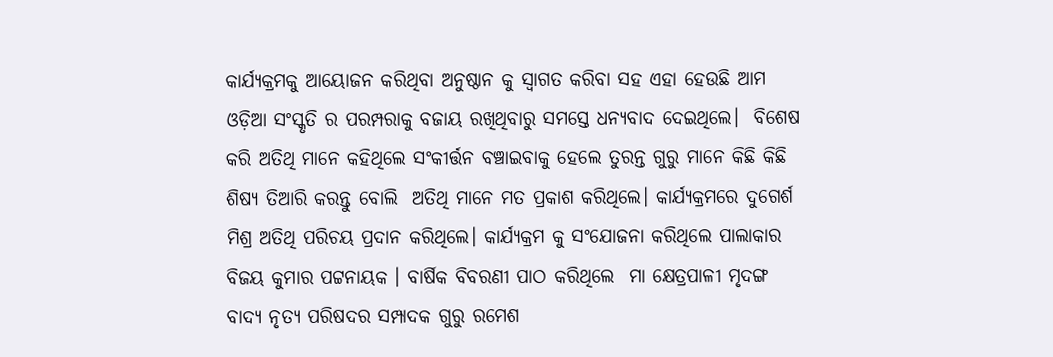କାର୍ଯ୍ୟକ୍ରମକୁ ଆୟୋଜନ କରିଥିବା ଅନୁଷ୍ଠାନ କୁ ସ୍ବାଗତ କରିବା ସହ ଏହା ହେଉଛି ଆମ ଓଡ଼ିଆ ସଂସ୍କୃତି ର ପରମ୍ପରାକୁ ବଜାୟ ରଖିଥିବାରୁ ସମସ୍ତେ ଧନ୍ୟବାଦ ଦେଇଥିଲେ।  ବିଶେଷ କରି ଅତିଥି ମାନେ କହିଥିଲେ ସଂକୀର୍ତ୍ତନ ବଞ୍ଚାଇବାକୁ ହେଲେ ତୁରନ୍ତ ଗୁରୁ ମାନେ କିଛି କିଛି ଶିଷ୍ୟ ତିଆରି କରନ୍ତୁ ବୋଲି  ଅତିଥି ମାନେ ମତ ପ୍ରକାଶ କରିଥିଲେ। କାର୍ଯ୍ୟକ୍ରମରେ ଦୁଗେର୍ଶ ମିଶ୍ର ଅତିଥି ପରିଚୟ ପ୍ରଦାନ କରିଥିଲେ। କାର୍ଯ୍ୟକ୍ରମ କୁ ସଂଯୋଜନା କରିଥିଲେ ପାଲାକାର ବିଜୟ କୁମାର ପଟ୍ଟନାୟକ । ବାର୍ଷିକ ବିବରଣୀ ପାଠ କରିଥିଲେ  ମା କ୍ଷେତ୍ରପାଳୀ ମୃଦଙ୍ଗ ବାଦ୍ୟ ନୃତ୍ୟ ପରିଷଦର ସମ୍ପାଦକ ଗୁରୁ ରମେଶ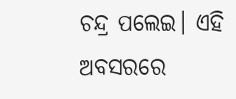ଚନ୍ଦ୍ର ପଲେଇ। ଏହି ଅବସରରେ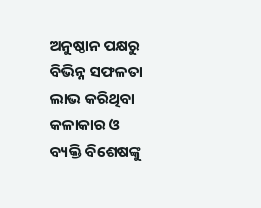ଅନୁଷ୍ଠାନ ପକ୍ଷରୁ ବିଭିନ୍ନ ସଫଳତା ଲାଭ କରିଥିବା କଳାକାର ଓ ବ୍ୟକ୍ତି ବିଶେଷଙ୍କୁ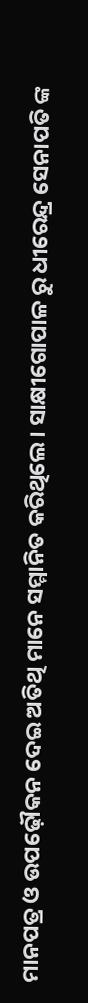ମାନପତ୍ର ଓ ଉପଢ଼ୌକନ ଦେଇ ଅତିଥି ମାନେ ସମ୍ମାନିତ କରିଥିଲେ। ସାକ୍ଷୀଗୋପାଳ ରୁ ଧୀରେନ୍ଦ୍ର ସେନାପତି ଙ୍କ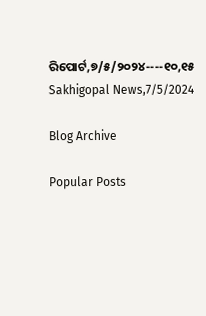ରିପୋର୍ଟ,୭/୫/୨୦୨୪----୧୦,୧୫ Sakhigopal News,7/5/2024

Blog Archive

Popular Posts